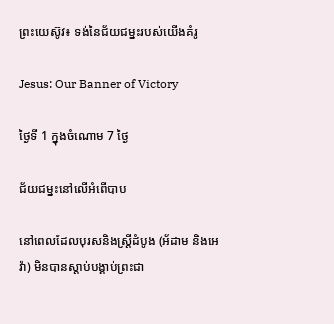ព្រះយេស៊ូវ៖ ទង់នៃជ័យជម្នះរបស់យើងគំរូ

Jesus: Our Banner of Victory

ថ្ងៃទី 1 ក្នុងចំណោម 7 ថ្ងៃ

ជ័យជម្នះនៅលើអំពើបាប

នៅពេលដែលបុរសនិងស្រ្ដីដំបូង (អ័ដាម និងអេវ៉ា) មិនបានស្ដាប់បង្គាប់ព្រះជា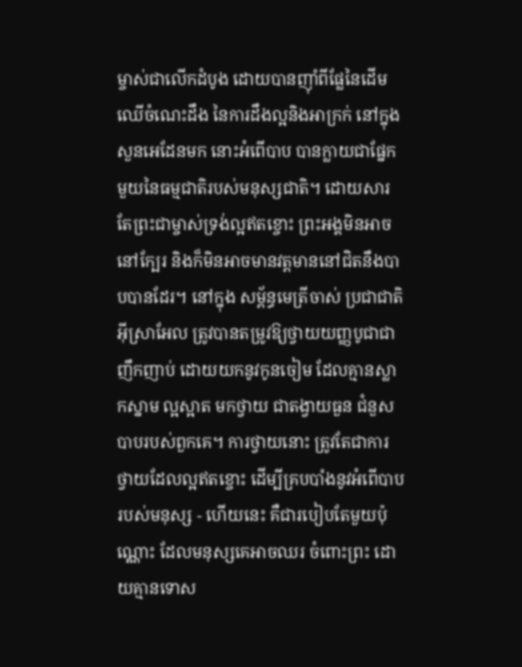ម្ចាស់ជាលើកដំបូង ដោយបានញ៉ាំពីផ្លែនៃដើមឈើចំណេះដឹង នៃការដឹងល្អនិងអាក្រក់ នៅក្នុងសួនអេដែនមក នោះអំពើបាប បានក្លាយជាផ្នែកមួយនៃធម្មជាតិរបស់មនុស្សជាតិ។ ដោយសារតែព្រះជាម្ចាស់ទ្រង់ល្អឥតខ្ចោះ ព្រះអង្គមិនអាចនៅក្បែរ និងក៏មិនអាចមានវត្ដមាននៅជិតនឹងបាបបានដែរ។ នៅក្នុង សម្ព័ន្ធមេត្រីចាស់ ប្រជាជាតិអ៊ីស្រាអែល ត្រូវបានតម្រូវឱ្យថ្វាយយញ្ញបូជាជាញឹកញាប់ ដោយយកនូវកូនចៀម ដែលគ្មានស្លាកស្នាម ល្អស្អាត មកថ្វាយ ជាតង្វាយធួន ជំនួសបាបរបស់ពួកគេ។ ការថ្វាយនោះ ត្រូវតែជាការថ្វាយដែលល្អឥតខ្ចោះ ដើម្បីគ្របបាំងនូវអំពើបាបរបស់មនុស្ស - ហើយនេះ គឺជារបៀបតែមួយប៉ុណ្ណោះ ដែលមនុស្សគេអាចឈរ ចំពោះព្រះ ដោយគ្មានទោស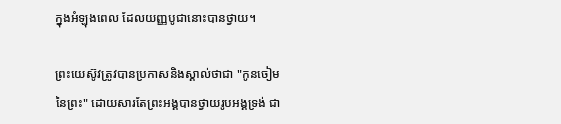ក្នុងអំឡុងពេល ដែលយញ្ញបូជានោះបានថ្វាយ។

ព្រះយេស៊ូវត្រូវបានប្រកាសនិងស្គាល់ថាជា "កូនចៀមនៃព្រះ" ដោយសារតែព្រះអង្គបានថ្វាយរូបអង្គទ្រង់ ជា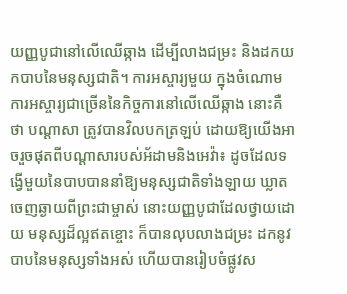យញ្ញបូជានៅលើឈើឆ្កាង ដើម្បីលាងជម្រះ និងដកយកបាបនៃមនុស្សជាតិ។ ការអស្ចារ្យមួយ ក្នុងចំណោមការអស្ចារ្យជាច្រើននៃកិច្ចការនៅលើឈើឆ្កាង នោះគឺថា បណ្ដាសា ត្រូវបានវិលបកត្រឡប់ ដោយឱ្យយើងអាចរួចផុតពីបណ្ដាសារបស់អ័ដាមនិងអេវ៉ា៖ ដូចដែលទង្វើមួយនៃបាបបាននាំឱ្យមនុស្សជាតិទាំងឡាយ ឃ្លាតចេញឆ្ងាយពីព្រះជាម្ចាស់ នោះយញ្ញបូជាដែលថ្វាយដោយ មនុស្សដ៏ល្អឥតខ្ចោះ ក៏បានលុបលាងជម្រះ ដកនូវបាបនៃមនុស្សទាំងអស់ ហើយបានរៀបចំផ្លូវស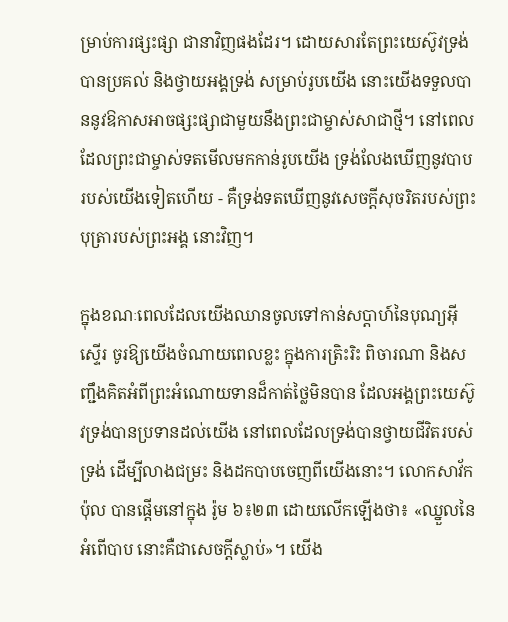ម្រាប់ការផ្សះផ្សា ជានាវិញផងដែរ។ ដោយសារតែព្រះយេស៊ូវទ្រង់បានប្រគល់ និងថ្វាយអង្គទ្រង់ សម្រាប់រូបយើង នោះយើងទទួលបាននូវឱកាសអាចផ្សះផ្សាជាមួយនឹងព្រះជាម្ចាស់សាជាថ្មី។ នៅពេលដែលព្រះជាម្ចាស់ទតមើលមកកាន់រូបយើង ទ្រង់លែងឃើញនូវបាបរបស់យើងទៀតហើយ - គឺទ្រង់ទតឃើញនូវសេចក្ដីសុចរិតរបស់ព្រះបុត្រារបស់ព្រះអង្គ នោះវិញ។

ក្នុងខណៈពេលដែលយើងឈានចូលទៅកាន់សប្ដាហ៍នៃបុណ្យអ៊ីស្ទើរ ចូរឱ្យយើងចំណាយពេលខ្លះ ក្នុងការត្រិះរិះ ពិចារណា និងសញ្ជឹងគិតអំពីព្រះអំណោយទានដ៏កាត់ថ្លៃមិនបាន ដែលអង្គព្រះយេស៊ូវទ្រង់បានប្រទានដល់យើង នៅពេលដែលទ្រង់បានថ្វាយជីវិតរបស់ទ្រង់ ដើម្បីលាងជម្រះ និងដកបាបចេញពីយើងនោះ។ លោកសាវ័ក ប៉ុល បានផ្ដើមនៅក្នុង រ៉ូម ៦៖២៣ ដោយលើកឡើងថា៖ «ឈ្នួលនៃអំពើបាប នោះគឺជាសេចក្ដីស្លាប់»។ យើង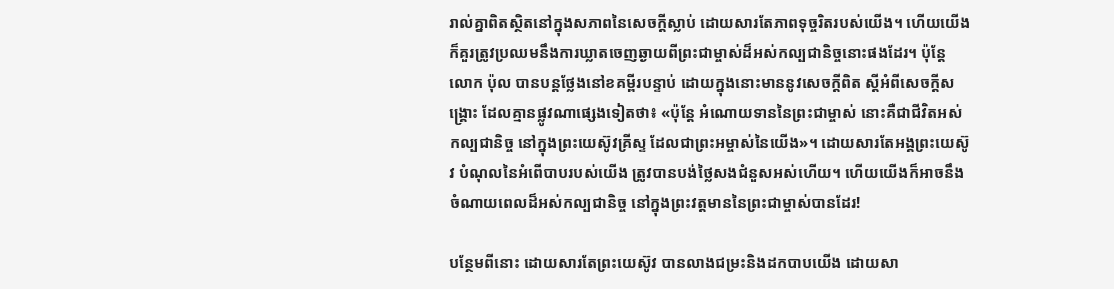រាល់គ្នាពិតស្ថិតនៅក្នុងសភាពនៃសេចក្ដីស្លាប់ ដោយសារតែភាពទុច្ចរិតរបស់យើង។ ហើយយើងក៏គួរត្រូវប្រឈមនឹងការឃ្លាតចេញឆ្ងាយពីព្រះជាម្ចាស់ដ៏អស់កល្បជានិច្ចនោះផងដែរ។ ប៉ុន្តែ លោក ប៉ុល បានបន្តថ្លែងនៅខគម្ពីរបន្ទាប់ ដោយក្នុងនោះមាននូវសេចក្ដីពិត ស្ដីអំពីសេចក្ដីសង្គ្រោះ ដែលគ្មានផ្លូវណាផ្សេងទៀតថា៖ «ប៉ុន្តែ អំណោយទាននៃព្រះជាម្ចាស់ នោះគឺជាជីវិតអស់កល្បជានិច្ច នៅក្នុងព្រះយេស៊ូវគ្រីស្ទ ដែលជាព្រះអម្ចាស់នៃយើង»។ ដោយសារតែអង្គព្រះយេស៊ូវ បំណុលនៃអំពើបាបរបស់យើង ត្រូវបានបង់ថ្លៃសងជំនួសអស់ហើយ។ ហើយយើងក៏អាចនឹងចំណាយពេលដ៏អស់កល្បជានិច្ច នៅក្នុងព្រះវត្ដមាននៃព្រះជាម្ចាស់បានដែរ!

បន្ថែមពីនោះ ដោយសារតែព្រះយេស៊ូវ បានលាងជម្រះនិងដកបាបយើង ដោយសា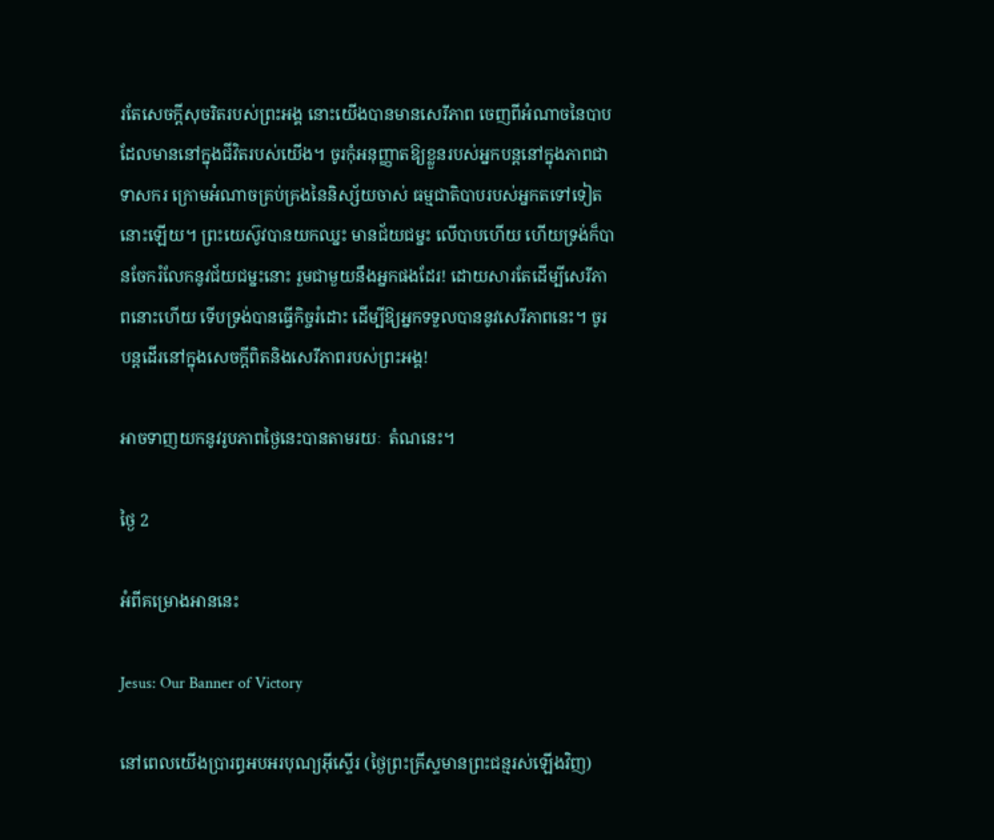រតែសេចក្ដីសុចរិតរបស់ព្រះអង្គ នោះយើងបានមានសេរីភាព ចេញពីអំណាចនៃបាប ដែលមាននៅក្នុងជីវិតរបស់យើង។ ចូរកុំអនុញ្ញាតឱ្យខ្លួនរបស់អ្នកបន្តនៅក្នុងភាពជាទាសករ ក្រោមអំណាចគ្រប់គ្រងនៃនិស្ស័យចាស់ ធម្មជាតិបាបរបស់អ្នកតទៅទៀតនោះឡើយ។ ព្រះយេស៊ូវបានយកឈ្នះ មានជ័យជម្នះ លើបាបហើយ ហើយទ្រង់ក៏បានចែករំលែកនូវជ័យជម្នះនោះ រួមជាមួយនឹងអ្នកផងដែរ! ដោយសារតែដើម្បីសេរីភាពនោះហើយ ទើបទ្រង់បានធ្វើកិច្ចរំដោះ ដើម្បីឱ្យអ្នកទទួលបាននូវសេរីភាពនេះ។ ចូរបន្តដើរនៅក្នុងសេចក្ដីពិតនិងសេរីភាពរបស់ព្រះអង្គ!

អាចទាញយកនូវរូបភាពថ្ងៃនេះបានតាមរយៈ  តំណនេះ។

ថ្ងៃ 2

អំពីគម្រោងអាននេះ

Jesus: Our Banner of Victory

នៅពេលយើងប្រារព្ធអបអរបុណ្យអ៊ីស្ទើរ (ថ្ងៃព្រះគ្រីស្ទមានព្រះជន្មរស់ឡើងវិញ)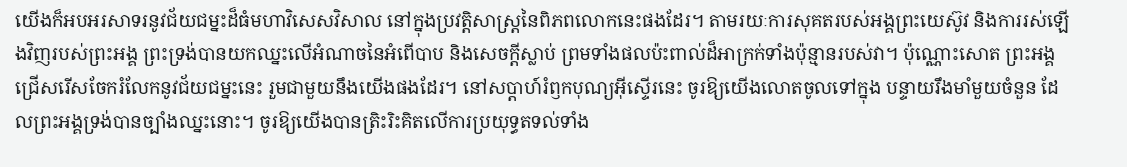យើងក៏អបអរសាទរនូវជ័យជម្នះដ៏ធំមហាវិសេសវិសាល នៅក្នុងប្រវត្ដិសាស្រ្ដនៃពិភពលោកនេះផងដែរ។ តាមរយៈការសុគតរបស់អង្គព្រះយេស៊ូវ និងការរស់ឡើងវិញរបស់ព្រះអង្គ ព្រះទ្រង់បានយកឈ្នះលើអំណាចនៃអំពើបាប និងសេចក្ដីស្លាប់ ព្រមទាំងផលប៉ះពាល់ដ៏អាក្រក់ទាំងប៉ុន្មានរបស់វា។ ប៉ុណ្ណោះសោត ព្រះអង្គជ្រើសរើសចែករំលែកនូវជ័យជម្នះនេះ រួមជាមួយនឹងយើងផងដែរ។ នៅសប្ដាហ៍រំឭកបុណ្យអ៊ីស្ទើរនេះ ចូរឱ្យយើងលោតចូលទៅក្នុង បន្ទាយរឹងមាំមួយចំនួន ដែលព្រះអង្គទ្រង់បានច្បាំងឈ្នះនោះ។ ចូរឱ្យយើងបានត្រិះរិះគិតលើការប្រយុទ្ធតទល់ទាំង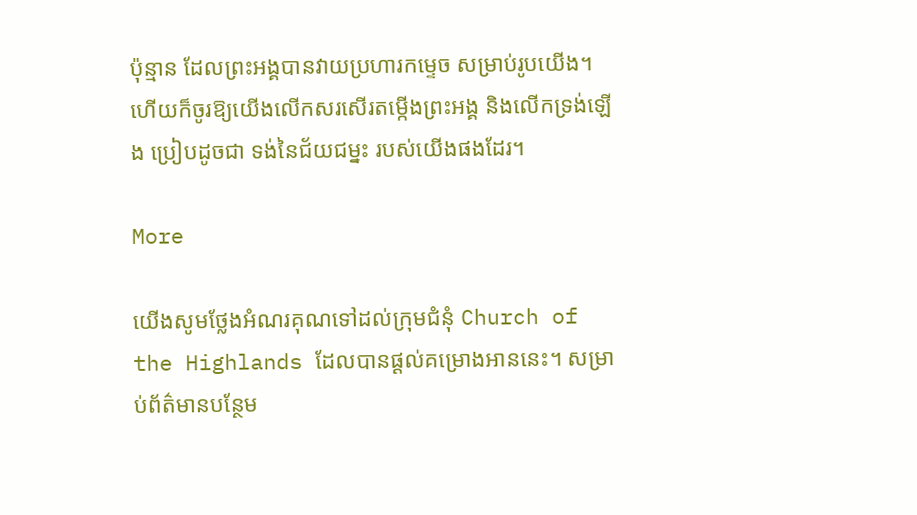ប៉ុន្មាន ដែលព្រះអង្គបានវាយប្រហារកម្ទេច សម្រាប់រូបយើង។ ហើយក៏ចូរឱ្យយើងលើកសរសើរតម្កើងព្រះអង្គ និងលើកទ្រង់ឡើង ប្រៀបដូចជា ទង់នៃជ័យជម្នះ របស់យើងផងដែរ។

More

យើងសូមថ្លែងអំណរគុណទៅដល់ក្រុមជំនុំ Church of the Highlands ដែលបានផ្ដល់គម្រោងអាននេះ។ សម្រាប់ព័ត៌មានបន្ថែម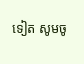ទៀត សូមចូ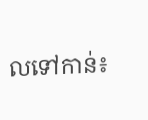លទៅកាន់៖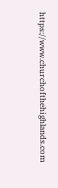https://www.churchofthehighlands.com